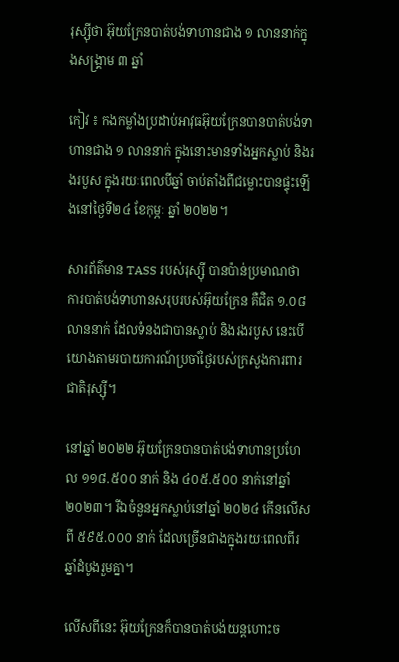រុស្ស៊ីថា អ៊ុយក្រែនបាត់បង់ទាហានជាង ១ លាននាក់ក្នុងសង្គ្រាម ៣ ឆ្នាំ

កៀវ ៖ កងកម្លាំងប្រដាប់អាវុធអ៊ុយក្រែនបានបាត់បង់ទាហានជាង ១ លាននាក់ ក្នុងនោះមានទាំងអ្នកស្លាប់ និងរងរបួស ក្នុងរយៈពេលបីឆ្នាំ ចាប់តាំងពីជម្លោះបានផ្ទុះឡើងនៅថ្ងៃទី២៤ ខែកុម្ភៈ ឆ្នាំ ២០២២។

សារព័ត៌មាន TASS របស់រុស្ស៊ី បានប៉ាន់ប្រមាណថា ការបាត់បង់ទាហានសរុបរបស់អ៊ុយក្រែន គឺជិត ១.០៨ លាននាក់ ដែលទំនងជាបានស្លាប់ និងរងរបួស នេះបើយោងតាមរបាយការណ៍ប្រចាំថ្ងៃរបស់ក្រសួងការពារជាតិរុស្ស៊ី។

នៅឆ្នាំ ២០២២ អ៊ុយក្រែនបានបាត់បង់ទាហានប្រហែល ១១៨.៥០០ នាក់ និង ៤០៥.៥០០ នាក់នៅឆ្នាំ ២០២៣។ រីឯចំនួនអ្នកស្លាប់នៅឆ្នាំ ២០២៤ កើនលើសពី ៥៩៥.០០០ នាក់ ដែលច្រើនជាងក្នុងរយៈពេលពីរឆ្នាំដំបូងរួមគ្នា។

លើសពីនេះ អ៊ុយក្រែនក៏បានបាត់បង់យន្តហោះច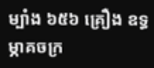ម្បាំង ៦៥៦ គ្រឿង ឧទ្ធម្ភាគចក្រ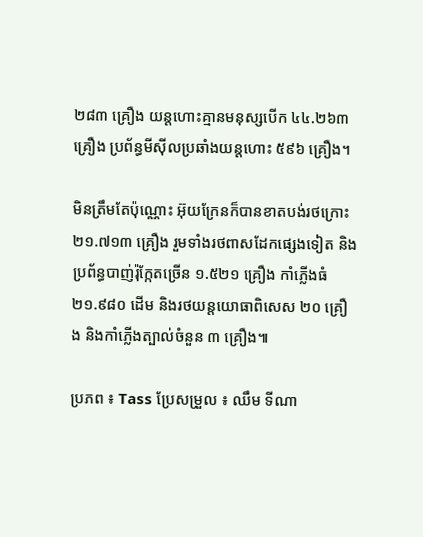២៨៣ គ្រឿង យន្តហោះគ្មានមនុស្សបើក ៤៤.២៦៣ គ្រឿង ប្រព័ន្ធមីស៊ីលប្រឆាំងយន្តហោះ ៥៩៦ គ្រឿង។

មិនត្រឹមតែប៉ុណ្ណោះ អ៊ុយក្រែនក៏បានខាតបង់រថក្រោះ ២១.៧១៣ គ្រឿង រួមទាំងរថពាសដែកផ្សេងទៀត និងប្រព័ន្ធបាញ់រ៉ុក្កែតច្រើន ១.៥២១ គ្រឿង កាំភ្លើងធំ ២១.៩៨០ ដើម និងរថយន្តយោធាពិសេស ២០ គ្រឿង និងកាំភ្លើងត្បាល់ចំនួន ៣ គ្រឿង៕

ប្រភព ៖ Tass ប្រែសម្រួល ៖ ឈឹម ទីណា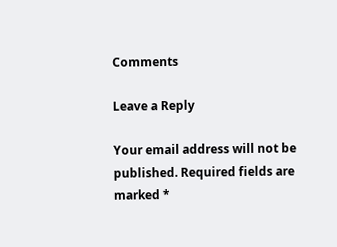Comments

Leave a Reply

Your email address will not be published. Required fields are marked *